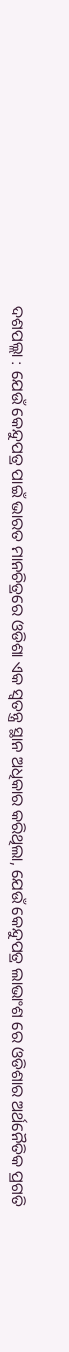ଦଶପଲ୍ଲା : ଯେଉଁ କେନ୍ଦୁପତ୍ର ପାଇଁ ଭାରତ ମାନଚିତ୍ରରେ ଓଡିଶା ଏକ ସ୍ୱତନ୍ତ୍ର ସ୍ଥାନ ଅଧିକାର କରିଥିଲା, ଯେଉଁ କେନ୍ଦୁପତ୍ର ଲାଭାଂଶ ରେ ଓଡିଶାର ଅର୍ଥନୈତିକ ପ୍ରଗତି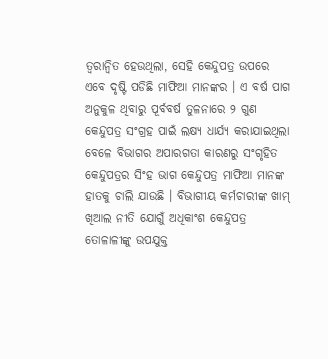ତ୍ୱରାନ୍ୱିତ ହେଉଥିଲା, ସେହି କେନ୍ଦୁପତ୍ର ଉପରେ ଏବେ ଦୃଷ୍ଟି ପଡିଛି ମାଫିଆ ମାନଙ୍କର । ଏ ବର୍ଷ ପାଗ ଅନୁକୁଳ ଥିବାରୁ ପୂର୍ବବର୍ଷ ତୁଳନାରେ ୨ ଗୁଣ କେନ୍ଦୁପତ୍ର ସଂଗ୍ରହ ପାଇଁ ଲକ୍ଷ୍ୟ ଧାର୍ଯ୍ୟ କରାଯାଇଥିଲା ବେଳେ ବିଭାଗର ଅପାରଗତା କାରଣରୁ ସଂଗୃହିତ କେନ୍ଦୁପତ୍ରର ସିଂହ ଭାଗ କେନ୍ଦୁପତ୍ର ମାଫିଆ ମାନଙ୍କ ହାତକୁ ଚାଲି ଯାଉଛି । ବିଭାଗୀୟ କର୍ମଚାରୀଙ୍କ ଖାମ୍ ଖିଆଲ ନୀତି ଯୋଗୁଁ ଅଧିକାଂଶ କେନ୍ଦୁପତ୍ର ତୋଳାଳୀଙ୍କୁ ଉପଯୁକ୍ତ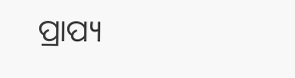ପ୍ରାପ୍ୟ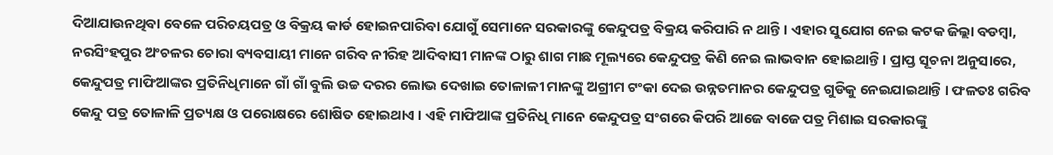ଦିଆଯାଉନଥିବା ବେଳେ ପରିଚୟପତ୍ର ଓ ବିକ୍ରୟ କାର୍ଡ ହୋଇନପାରିବା ଯୋଗୁଁ ସେମାନେ ସରକାରଙ୍କୁ କେନ୍ଦୁପତ୍ର ବିକ୍ରୟ କରିପାରି ନ ଥାନ୍ତି । ଏହାର ସୁଯୋଗ ନେଇ କଟକ ଜିଲ୍ଲା ବଡମ୍ବା, ନରସିଂହପୁର ଅଂଚଳର ଚୋରା ବ୍ୟବସାୟୀ ମାନେ ଗରିବ ନୀରିହ ଆଦିବାସୀ ମାନଙ୍କ ଠାରୁ ଶାଗ ମାଛ ମୂଲ୍ୟରେ କେନ୍ଦୁପତ୍ର କିଣି ନେଇ ଲାଭବାନ ହୋଇଥାନ୍ତି । ପ୍ରାପ୍ତ ସୂଚନା ଅନୁସାରେ, କେନ୍ଦୁପତ୍ର ମାଫିଆଙ୍କର ପ୍ରତିନିଧିମାନେ ଗାଁ ଗାଁ ବୁଲି ଉଚ୍ଚ ଦରର ଲୋଭ ଦେଖାଇ ତୋଳାଳୀ ମାନଙ୍କୁ ଅଗ୍ରୀମ ଟଂକା ଦେଇ ଉନ୍ନତମାନର କେନ୍ଦୁପତ୍ର ଗୁଡିକୁ ନେଇଯାଇଥାନ୍ତି । ଫଳତଃ ଗରିବ କେନ୍ଦୁ ପତ୍ର ତୋଳାଳି ପ୍ରତ୍ୟକ୍ଷ ଓ ପରୋକ୍ଷରେ ଶୋଷିତ ହୋଇଥାଏ । ଏହି ମାଫିଆଙ୍କ ପ୍ରତିନିଧି ମାନେ କେନ୍ଦୁପତ୍ର ସଂଗରେ କିପରି ଆଜେ ବାଜେ ପତ୍ର ମିଶାଇ ସରକାରଙ୍କୁ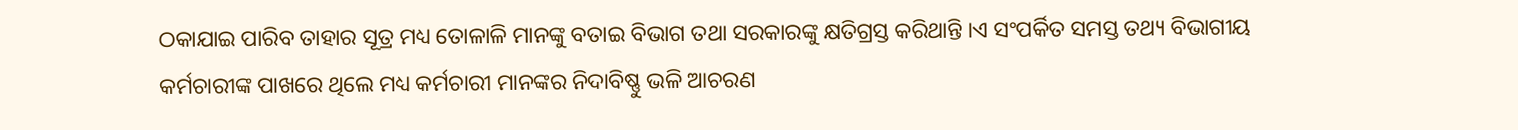ଠକାଯାଇ ପାରିବ ତାହାର ସୂତ୍ର ମଧ୍ୟ ତୋଳାଳି ମାନଙ୍କୁ ବତାଇ ବିଭାଗ ତଥା ସରକାରଙ୍କୁ କ୍ଷତିଗ୍ରସ୍ତ କରିଥାନ୍ତି ।ଏ ସଂପର୍କିତ ସମସ୍ତ ତଥ୍ୟ ବିଭାଗୀୟ କର୍ମଚାରୀଙ୍କ ପାଖରେ ଥିଲେ ମଧ୍ୟ କର୍ମଚାରୀ ମାନଙ୍କର ନିଦାବିଷ୍ଣୁ ଭଳି ଆଚରଣ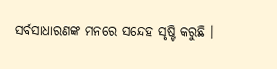ସର୍ବସାଧାରଣଙ୍କ ମନରେ ସନ୍ଦେହ ସୃଷ୍ଟି କରୁଛି ।